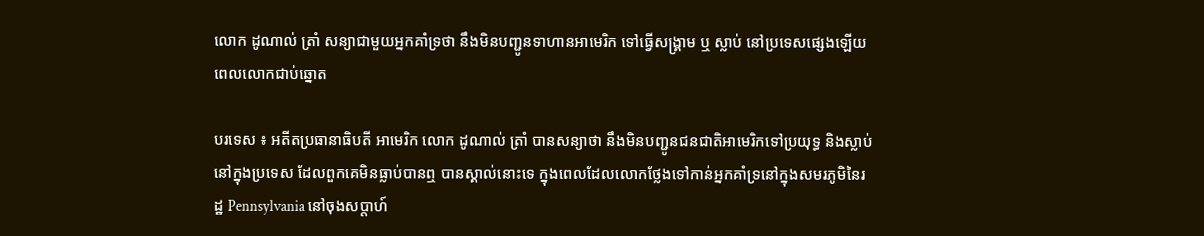លោក ដូណាល់ ត្រាំ សន្យាជាមួយអ្នកគាំទ្រថា នឹងមិនបញ្ជូនទាហានអាមេរិក ទៅធ្វើសង្គ្រាម ឬ ស្លាប់ នៅប្រទេសផ្សេងឡើយ ពេលលោកជាប់ឆ្នោត

បរទេស ៖ អតីតប្រធានាធិបតី អាមេរិក លោក ដូណាល់ ត្រាំ បានសន្យាថា នឹងមិនបញ្ជូនជនជាតិអាមេរិកទៅប្រយុទ្ធ និងស្លាប់នៅក្នុងប្រទេស ដែលពួកគេមិនធ្លាប់បានឮ បានស្គាល់នោះទេ ក្នុងពេលដែលលោកថ្លែងទៅកាន់អ្នកគាំទ្រនៅក្នុងសមរភូមិនៃរដ្ឋ Pennsylvania នៅចុងសប្តាហ៍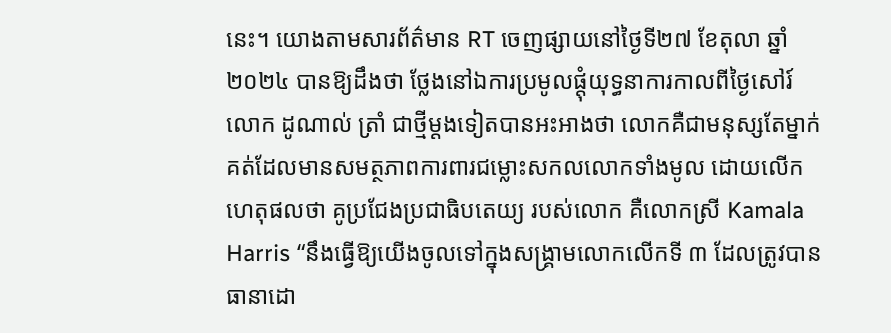នេះ។ យោងតាមសារព័ត៌មាន RT ចេញផ្សាយនៅថ្ងៃទី២៧ ខែតុលា ឆ្នាំ២០២៤ បានឱ្យដឹងថា ថ្លែងនៅឯការប្រមូលផ្តុំយុទ្ធនាការកាលពីថ្ងៃសៅរ៍ លោក ដូណាល់ ត្រាំ ជាថ្មីម្តងទៀតបានអះអាងថា លោកគឺជាមនុស្សតែម្នាក់គត់ដែលមានសមត្ថភាពការពារជម្លោះសកលលោកទាំងមូល ដោយលើកហេតុផលថា គូប្រជែងប្រជាធិបតេយ្យ របស់លោក គឺលោកស្រី Kamala Harris “នឹងធ្វើឱ្យយើងចូលទៅក្នុងសង្គ្រាមលោកលើកទី ៣ ដែលត្រូវបានធានាដោ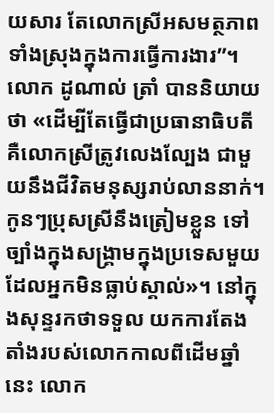យសារ តែលោកស្រីអសមត្ថភាពទាំងស្រុងក្នុងការធ្វើការងារ”។ លោក ដូណាល់ ត្រាំ បាននិយាយថា «ដើម្បីតែធ្វើជាប្រធានាធិបតី គឺលោកស្រីត្រូវលេងល្បែង ជាមួយនឹងជីវិតមនុស្សរាប់លាននាក់។ កូនៗប្រុសស្រីនឹងត្រៀមខ្លួន ទៅច្បាំងក្នុងសង្គ្រាមក្នុងប្រទេសមួយ ដែលអ្នកមិនធ្លាប់ស្គាល់»។ នៅក្នុងសុន្ទរកថាទទួល យកការតែងតាំងរបស់លោកកាលពីដើមឆ្នាំនេះ លោក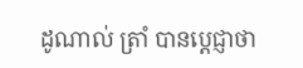ដូណាល់ ត្រាំ បានប្តេជ្ញាថា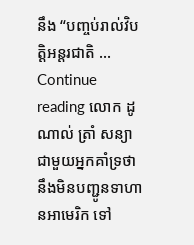នឹង “បញ្ចប់រាល់វិបត្តិអន្តរជាតិ … Continue reading លោក ដូណាល់ ត្រាំ សន្យាជាមួយអ្នកគាំទ្រថា នឹងមិនបញ្ជូនទាហានអាមេរិក ទៅ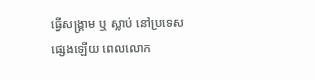ធ្វើសង្គ្រាម ឬ ស្លាប់ នៅប្រទេសផ្សេងឡើយ ពេលលោក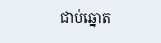ជាប់ឆ្នោត